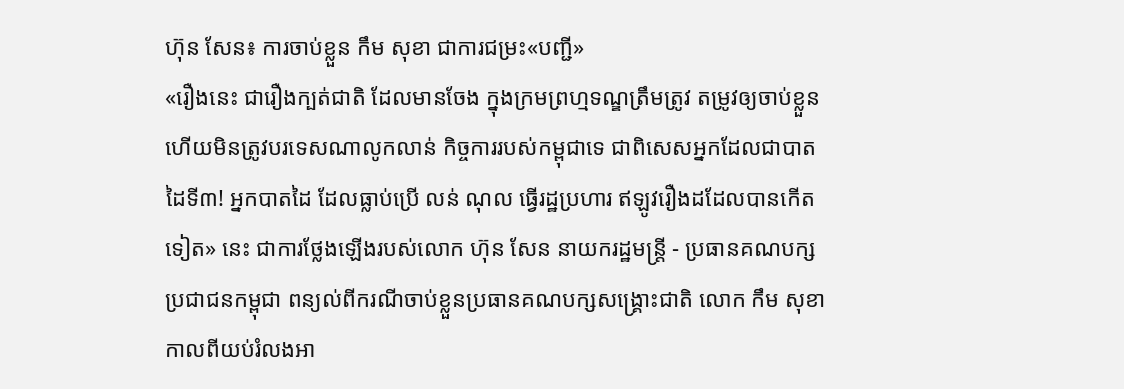ហ៊ុន សែន៖ ការចាប់ខ្លួន កឹម សុខា ជាការជម្រះ«បញ្ជី»
«រឿងនេះ ជារឿងក្បត់ជាតិ ដែលមានចែង ក្នុងក្រមព្រហ្មទណ្ឌត្រឹមត្រូវ តម្រូវឲ្យចាប់ខ្លួន ហើយមិនត្រូវបរទេសណាលូកលាន់ កិច្ចការរបស់កម្ពុជាទេ ជាពិសេសអ្នកដែលជាបាតដៃទី៣! អ្នកបាតដៃ ដែលធ្លាប់ប្រើ លន់ ណុល ធ្វើរដ្ឋប្រហារ ឥឡូវរឿងដដែលបានកើតទៀត» នេះ ជាការថ្លែងឡើងរបស់លោក ហ៊ុន សែន នាយករដ្ឋមន្ត្រី - ប្រធានគណបក្សប្រជាជនកម្ពុជា ពន្យល់ពីករណីចាប់ខ្លួនប្រធានគណបក្សសង្គ្រោះជាតិ លោក កឹម សុខា កាលពីយប់រំលងអា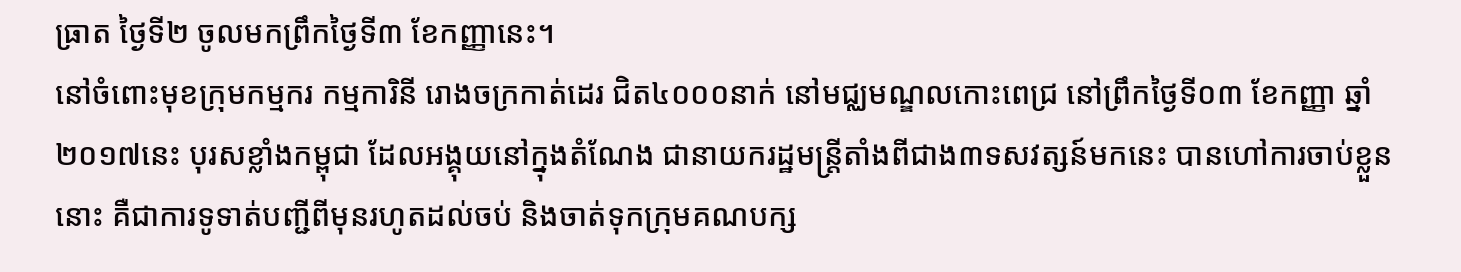ធ្រាត ថ្ងៃទី២ ចូលមកព្រឹកថ្ងៃទី៣ ខែកញ្ញានេះ។
នៅចំពោះមុខក្រុមកម្មករ កម្មការិនី រោងចក្រកាត់ដេរ ជិត៤០០០នាក់ នៅមជ្ឈមណ្ឌលកោះពេជ្រ នៅព្រឹកថ្ងៃទី០៣ ខែកញ្ញា ឆ្នាំ២០១៧នេះ បុរសខ្លាំងកម្ពុជា ដែលអង្គុយនៅក្នុងតំណែង ជានាយករដ្ឋមន្ត្រីតាំងពីជាង៣ទសវត្សន៍មកនេះ បានហៅការចាប់ខ្លួននោះ គឺជាការទូទាត់បញ្ជីពីមុនរហូតដល់ចប់ និងចាត់ទុកក្រុមគណបក្ស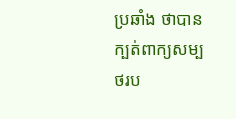ប្រឆាំង ថាបានក្បត់ពាក្យសម្បថរប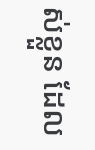ស់ខ្លួន ដែល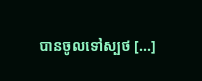បានចូលទៅស្បថ [...]